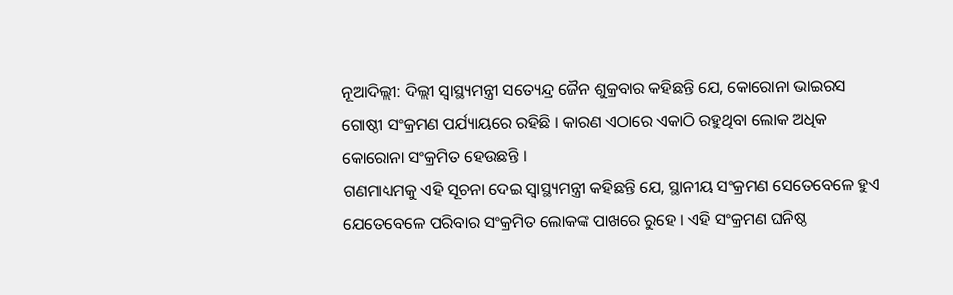ନୂଆଦିଲ୍ଲୀ: ଦିଲ୍ଲୀ ସ୍ବାସ୍ଥ୍ୟମନ୍ତ୍ରୀ ସତ୍ୟେନ୍ଦ୍ର ଜୈନ ଶୁକ୍ରବାର କହିଛନ୍ତି ଯେ, କୋରୋନା ଭାଇରସ ଗୋଷ୍ଠୀ ସଂକ୍ରମଣ ପର୍ଯ୍ୟାୟରେ ରହିଛି । କାରଣ ଏଠାରେ ଏକାଠି ରହୁଥିବା ଲୋକ ଅଧିକ କୋରୋନା ସଂକ୍ରମିତ ହେଉଛନ୍ତି ।
ଗଣମାଧ୍ୟମକୁ ଏହି ସୂଚନା ଦେଇ ସ୍ବାସ୍ଥ୍ୟମନ୍ତ୍ରୀ କହିଛନ୍ତି ଯେ, ସ୍ଥାନୀୟ ସଂକ୍ରମଣ ସେତେବେଳେ ହୁଏ ଯେତେବେଳେ ପରିବାର ସଂକ୍ରମିତ ଲୋକଙ୍କ ପାଖରେ ରୁହେ । ଏହି ସଂକ୍ରମଣ ଘନିଷ୍ଠ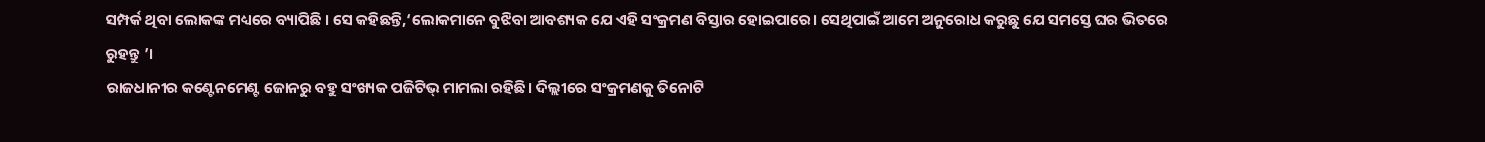ସମ୍ପର୍କ ଥିବା ଲୋକଙ୍କ ମଧ୍ୟରେ ବ୍ୟାପିଛି । ସେ କହିଛନ୍ତି,‘ଲୋକମାନେ ବୁଝିବା ଆବଶ୍ୟକ ଯେ ଏହି ସଂକ୍ରମଣ ବିସ୍ତାର ହୋଇପାରେ। ସେଥିପାଇଁ ଆମେ ଅନୁରୋଧ କରୁଛୁ ଯେ ସମସ୍ତେ ଘର ଭିତରେ ରୁହନ୍ତୁ ’।
ରାଜଧାନୀର କଣ୍ଟେନମେଣ୍ଟ ଜୋନରୁ ବହୁ ସଂଖ୍ୟକ ପଜିଟିଭ୍ ମାମଲା ରହିଛି। ଦିଲ୍ଲୀରେ ସଂକ୍ରମଣକୁ ତିନୋଟି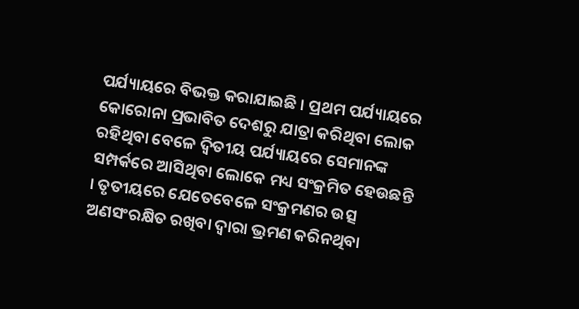ପର୍ଯ୍ୟାୟରେ ବିଭକ୍ତ କରାଯାଇଛି । ପ୍ରଥମ ପର୍ଯ୍ୟାୟରେ କୋରୋନା ପ୍ରଭାବିତ ଦେଶରୁ ଯାତ୍ରା କରିଥିବା ଲୋକ ରହିଥିବା ବେଳେ ଦ୍ବିତୀୟ ପର୍ଯ୍ୟାୟରେ ସେମାନଙ୍କ ସମ୍ପର୍କରେ ଆସିଥିବା ଲୋକେ ମଧ୍ୟ ସଂକ୍ରମିତ ହେଉଛନ୍ତି । ତୃତୀୟରେ ଯେତେବେଳେ ସଂକ୍ରମଣର ଉତ୍ସ ଅଣସଂରକ୍ଷିତ ରଖିବା ଦ୍ବାରା ଭ୍ରମଣ କରିନଥିବା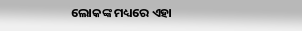ଲୋକଙ୍କ ମଧ୍ୟରେ ଏହା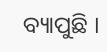ବ୍ୟାପୁଛି ।